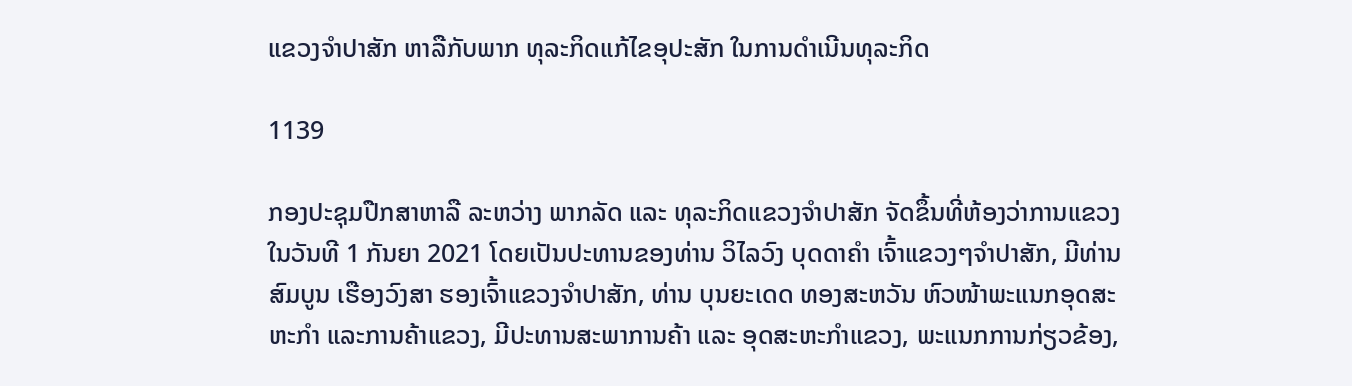ແຂວງຈໍາປາສັກ ຫາລືກັບພາກ ທຸລະກິດແກ້ໄຂອຸປະສັກ ໃນການດຳເນີນທຸລະກິດ

1139

ກອງປະຊຸມປືກສາຫາລື ລະຫວ່າງ ພາກລັດ ແລະ ທຸລະກິດແຂວງຈໍາປາສັກ ຈັດຂຶ້ນທີ່ຫ້ອງວ່າການແຂວງ ໃນວັນທີ 1 ກັນຍາ 2021 ໂດຍເປັນປະທານຂອງທ່ານ ວິໄລວົງ ບຸດດາຄໍາ ເຈົ້າແຂວງໆຈໍາປາສັກ, ມີທ່ານ ສົມບູນ ເຮືອງວົງສາ ຮອງເຈົ້າແຂວງຈໍາປາສັກ, ທ່ານ ບຸນຍະເດດ ທອງສະຫວັນ ຫົວໜ້າພະແນກອຸດສະຫະກຳ ແລະການຄ້າແຂວງ, ມີປະທານສະພາການຄ້າ ແລະ ອຸດສະຫະກຳແຂວງ, ພະແນກການກ່ຽວຂ້ອງ,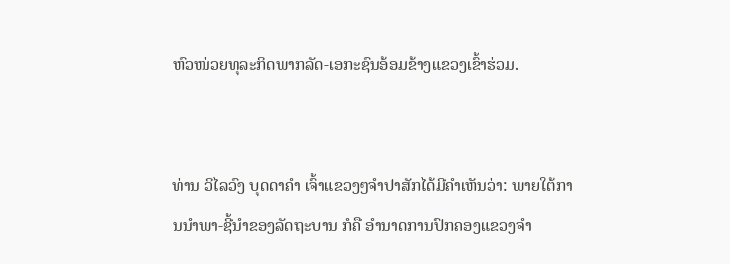ຫົວໜ່ວຍທຸລະກິດພາກລັດ-ເອກະຊົນອ້ອມຂ້າງແຂວງເຂົ້າຮ່ວມ.


ທ່ານ ວິໄລວົງ ບຸດດາຄໍາ ເຈົ້າແຂວງໆຈໍາປາສັກໄດ້ມີຄໍາເຫັນວ່າ: ພາຍໃຕ້ການນໍາພາ-ຊີ້ນໍາຂອງລັດຖະບານ ກໍຄື ອໍານາດການປົກຄອງແຂວງຈໍາ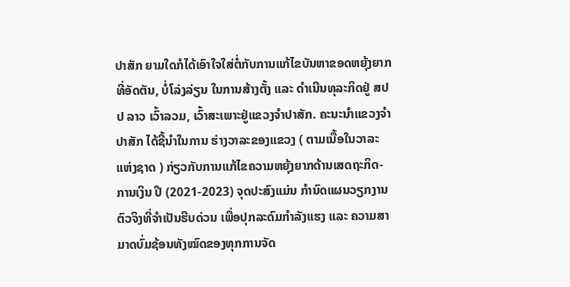ປາສັກ ຍາມໃດກໍໄດ້ເອົາໃຈໃສ່ຕໍ່ກັບການແກ້ໄຂບັນຫາຂອດຫຍຸ້ງຍາກ ທີ່ອັດຕັນ, ບໍ່ໂລ່ງລ່ຽນ ໃນການສ້າງຕັ້ງ ແລະ ດໍາເນີນທຸລະກິດຢູ່ ສປປ ລາວ ເວົ້າລວມ, ເວົ້າສະເພາະຢູ່ແຂວງຈໍາປາສັກ. ຄະນະນໍາແຂວງຈໍາປາສັກ ໄດ້ຊີ້ນໍາໃນການ ຮ່າງວາລະຂອງແຂວງ ( ຕາມເນື້ອໃນວາລະແຫ່ງຊາດ ) ກ່ຽວກັບການແກ້ໄຂຄວາມຫຍຸ້ງຍາກດ້ານເສດຖະກິດ-ການເງິນ ປີ (2021-2023) ຈຸດປະສົງແມ່ນ ກໍານົດແຜນວຽກງານຕົວຈິງທີ່ຈໍາເປັນຮີບດ່ວນ ເພື່ອປຸກລະດົມກໍາລັງແຮງ ແລະ ຄວາມສາມາດບົ່ມຊ້ອນທັງໝົດຂອງທຸກການຈັດ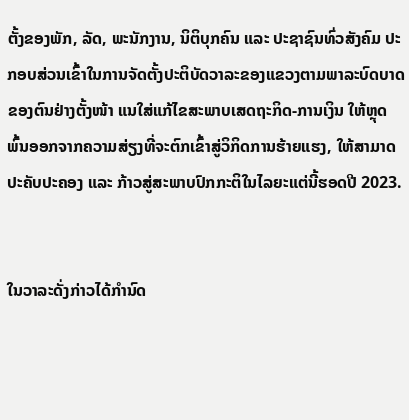ຕັ້ງຂອງພັກ, ລັດ, ພະນັກງານ, ນິຕິບຸກຄົນ ແລະ ປະຊາຊົນທົ່ວສັງຄົມ ປະກອບສ່ວນເຂົ້າໃນການຈັດຕັ້ງປະຕິບັດວາລະຂອງແຂວງຕາມພາລະບົດບາດຂອງຕົນຢ່າງຕັ້ງໜ້າ ແນໃສ່ແກ້ໄຂສະພາບເສດຖະກິດ-ການເງິນ ໃຫ້ຫຼຸດພົ້ນອອກຈາກຄວາມສ່ຽງທີ່ຈະຕົກເຂົ້າສູ່ວິກິດການຮ້າຍແຮງ, ໃຫ້ສາມາດປະຄັບປະຄອງ ແລະ ກ້າວສູ່ສະພາບປົກກະຕິໃນໄລຍະແຕ່ນີ້ຮອດປີ 2023.


ໃນວາລະດັ່ງກ່າວໄດ້ກໍານົດ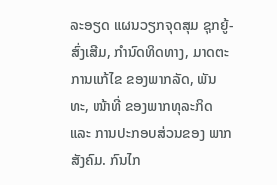ລະອຽດ ແຜນວຽກຈຸດສຸມ ຊຸກຍູ້-ສົ່ງເສີມ, ກໍານົດທິດທາງ, ມາດຕະການແກ້ໄຂ ຂອງພາກລັດ, ພັນທະ, ໜ້າທີ່ ຂອງພາກທຸລະກິດ ແລະ ການປະກອບສ່ວນຂອງ ພາກສັງຄົມ. ກົນໄກ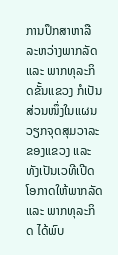ການປຶກສາຫາລືລະຫວ່າງພາກລັດ ແລະ ພາກທຸລະກິດຂັ້ນແຂວງ ກໍເປັນສ່ວນໜຶ່ງໃນແຜນວຽກຈຸດສຸມວາລະຂອງແຂວງ ແລະ ທັງເປັນເວທີເປີດໂອກາດໃຫ້ພາກລັດ ແລະ ພາກທຸລະກິດ ໄດ້ພົບ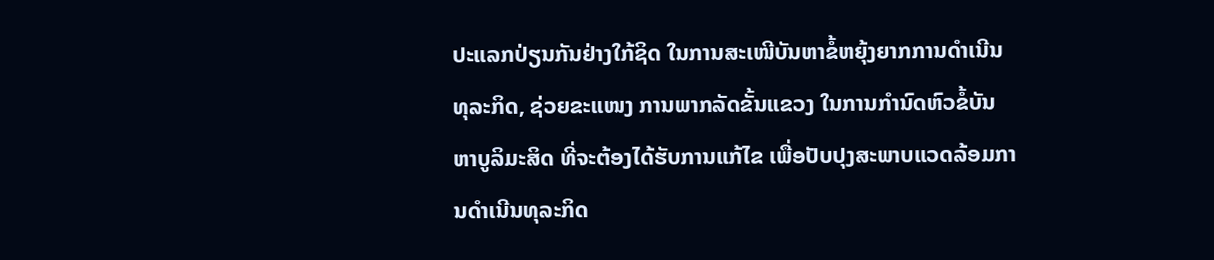ປະແລກປ່ຽນກັນຢ່າງໃກ້ຊິດ ໃນການສະເໜີບັນຫາຂໍ້ຫຍຸ້ງຍາກການດໍາເນີນທຸລະກິດ, ຊ່ວຍຂະແໜງ ການພາກລັດຂັ້ນແຂວງ ໃນການກໍານົດຫົວຂໍ້ບັນຫາບູລິມະສິດ ທີ່ຈະຕ້ອງໄດ້ຮັບການແກ້ໄຂ ເພື່ອປັບປຸງສະພາບແວດລ້ອມການດຳເນີນທຸລະກິດ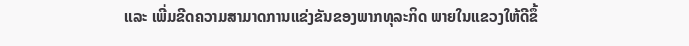ແລະ ເພີ່ມຂີດຄວາມສາມາດການແຂ່ງຂັນຂອງພາກທຸລະກິດ ພາຍໃນແຂວງໃຫ້ດີຂຶ້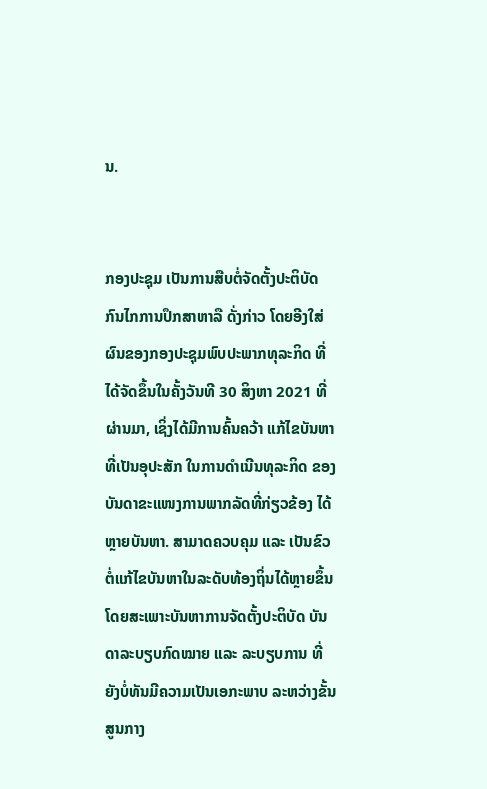ນ.


ກອງປະຊຸມ ເປັນການສືບຕໍ່ຈັດຕັ້ງປະຕິບັດກົນໄກການປຶກສາຫາລື ດັ່ງກ່າວ ໂດຍອີງໃສ່ຜົນຂອງກອງປະຊຸມພົບປະພາກທຸລະກິດ ທີ່ໄດ້ຈັດຂຶ້ນໃນຄັ້ງວັນທີ 30 ສິງຫາ 2021 ທີ່ຜ່ານມາ, ເຊິ່ງໄດ້ມີການຄົ້ນຄວ້າ ແກ້ໄຂບັນຫາທີ່ເປັນອຸປະສັກ ໃນການດຳເນີນທຸລະກິດ ຂອງບັນດາຂະແໜງການພາກລັດທີ່ກ່ຽວຂ້ອງ ໄດ້ຫຼາຍບັນຫາ. ສາມາດຄວບຄຸມ ແລະ ເປັນຂົວຕໍ່ແກ້ໄຂບັນຫາໃນລະດັບທ້ອງຖິ່ນໄດ້ຫຼາຍຂຶ້ນ ໂດຍສະເພາະບັນຫາການຈັດຕັ້ງປະຕິບັດ ບັນດາລະບຽບກົດໝາຍ ແລະ ລະບຽບການ ທີ່ຍັງບໍ່ທັນມີຄວາມເປັນເອກະພາບ ລະຫວ່າງຂັ້ນສູນກາງ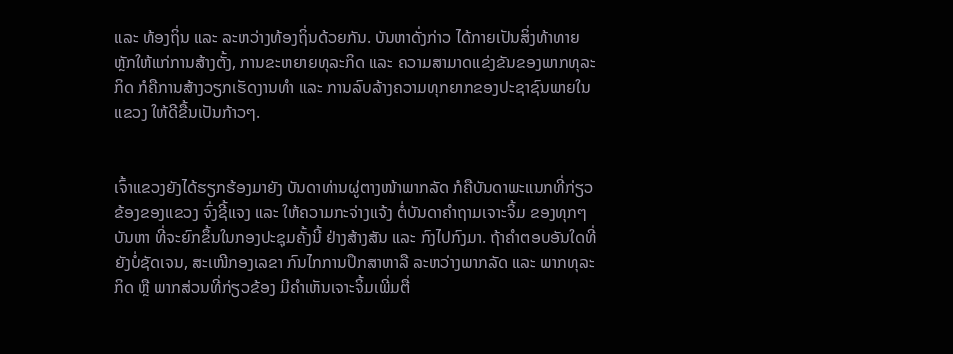ແລະ ທ້ອງຖິ່ນ ແລະ ລະຫວ່າງທ້ອງຖິ່ນດ້ວຍກັນ. ບັນຫາດັ່ງກ່າວ ໄດ້ກາຍເປັນສິ່ງທ້າທາຍຫຼັກໃຫ້ແກ່ການສ້າງຕັ້ງ, ການຂະຫຍາຍທຸລະກິດ ແລະ ຄວາມສາມາດແຂ່ງຂັນຂອງພາກທຸລະກິດ ກໍຄືການສ້າງວຽກເຮັດງານທຳ ແລະ ການລົບລ້າງຄວາມທຸກຍາກຂອງປະຊາຊົນພາຍໃນແຂວງ ໃຫ້ດີຂື້ນເປັນກ້າວໆ.


ເຈົ້າແຂວງຍັງໄດ້ຮຽກຮ້ອງມາຍັງ ບັນດາທ່ານຜູ່ຕາງໜ້າພາກລັດ ກໍຄືບັນດາພະແນກທີ່ກ່ຽວຂ້ອງຂອງແຂວງ ຈົ່ງຊີ້ແຈງ ແລະ ໃຫ້ຄວາມກະຈ່າງແຈ້ງ ຕໍ່ບັນດາຄໍາຖາມເຈາະຈິ້ມ ຂອງທຸກໆບັນຫາ ທີ່ຈະຍົກຂຶ້ນໃນກອງປະຊຸມຄັ້ງນີ້ ຢ່າງສ້າງສັນ ແລະ ກົງໄປກົງມາ. ຖ້າຄໍາຕອບອັນໃດທີ່ຍັງບໍ່ຊັດເຈນ, ສະເໜີກອງເລຂາ ກົນໄກການປຶກສາຫາລື ລະຫວ່າງພາກລັດ ແລະ ພາກທຸລະກິດ ຫຼື ພາກສ່ວນທີ່ກ່ຽວຂ້ອງ ມີຄໍາເຫັນເຈາະຈິ້ມເພີ່ມຕື່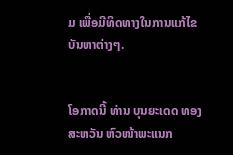ມ ເພື່ອມີທິດທາງໃນການແກ້ໄຂບັນຫາຕ່າງໆ.


ໂອກາດນີ້ ທ່ານ ບຸນຍະເດດ ທອງສະຫວັນ ຫົວໜ້າພະແນກ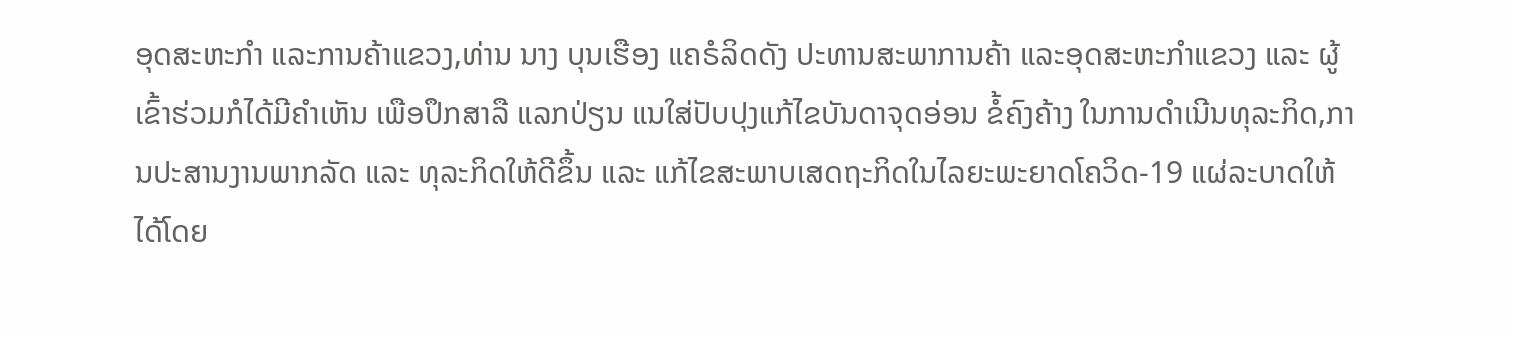ອຸດສະຫະກຳ ແລະການຄ້າແຂວງ,ທ່ານ ນາງ ບຸນເຮືອງ ແຄຣໍລິດດັງ ປະທານສະພາການຄ້າ ແລະອຸດສະຫະກຳແຂວງ ແລະ ຜູ້ເຂົ້າຮ່ວມກໍໄດ້ມີຄຳເຫັນ ເພືອປຶກສາລື ແລກປ່ຽນ ແນໃສ່ປັບປຸງແກ້ໄຂບັນດາຈຸດອ່ອນ ຂໍ້ຄົງຄ້າງ ໃນການດໍາເນີນທຸລະກິດ,ການປະສານງານພາກລັດ ແລະ ທຸລະກິດໃຫ້ດີຂຶ້ນ ແລະ ແກ້ໄຂສະພາບເສດຖະກິດໃນໄລຍະພະຍາດໂຄວິດ-19 ແຜ່ລະບາດໃຫ້ໄດ້ໂດຍ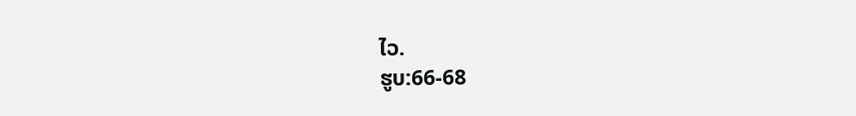ໄວ.
ຮູບ:66-68